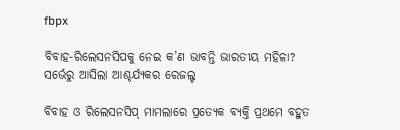fbpx

ବିବାହ-ରିଲେସନସିପକୁ ନେଇ କ’ଣ ଭାବନ୍ତି ଭାରତୀୟ ମହିଳା? ସର୍ଭେରୁ ଆସିଲା ଆଶ୍ଚର୍ଯ୍ୟକର ରେଜଲ୍ଟ

ବିବାହ ଓ ରିଲେସନସିପ୍ ମାମଲାରେ ପ୍ରତ୍ୟେକ ବ୍ୟକ୍ତି ପ୍ରଥମେ ବହୁତ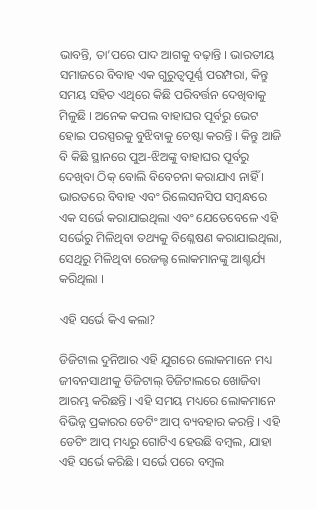ଭାବନ୍ତି, ତା’ପରେ ପାଦ ଆଗକୁ ବଢ଼ାନ୍ତି । ଭାରତୀୟ ସମାଜରେ ବିବାହ ଏକ ଗୁରୁତ୍ୱପୂର୍ଣ୍ଣ ପରମ୍ପରା, କିନ୍ତୁ ସମୟ ସହିତ ଏଥିରେ କିଛି ପରିବର୍ତ୍ତନ ଦେଖିବାକୁ ମିଳୁଛି । ଅନେକ କପଲ ବାହାଘର ପୂର୍ବରୁ ଭେଟ ହୋଇ ପରସ୍ପରକୁ ବୁଝିବାକୁ ଚେଷ୍ଟା କରନ୍ତି । କିନ୍ତୁ ଆଜି ବି କିଛି ସ୍ଥାନରେ ପୁଅ-ଝିଅଙ୍କୁ ବାହାଘର ପୂର୍ବରୁ ଦେଖିବା ଠିକ୍ ବୋଲି ବିବେଚନା କରାଯାଏ ନାହିଁ । ଭାରତରେ ବିବାହ ଏବଂ ରିଲେସନସିପ ସମ୍ବନ୍ଧରେ ଏକ ସର୍ଭେ କରାଯାଇଥିଲା ଏବଂ ଯେତେବେଳେ ଏହି ସର୍ଭେରୁ ମିଳିଥିବା ତଥ୍ୟକୁ ବିଶ୍ଳେଷଣ କରାଯାଇଥିଲା, ସେଥିରୁ ମିଳିଥିବା ରେଜଲ୍ଟ ଲୋକମାନଙ୍କୁ ଆଶ୍ଚର୍ଯ୍ୟ କରିଥିଲା ।

ଏହି ସର୍ଭେ କିଏ କଲା?

ଡିଜିଟାଲ ଦୁନିଆର ଏହି ଯୁଗରେ ଲୋକମାନେ ମଧ୍ୟ ଜୀବନସାଥୀକୁ ଡିଜିଟାଲ୍ ଡିଜିଟାଲରେ ଖୋଜିବା ଆରମ୍ଭ କରିଛନ୍ତି । ଏହି ସମୟ ମଧ୍ୟରେ ଲୋକମାନେ ବିଭିନ୍ନ ପ୍ରକାରର ଡେଟିଂ ଆପ୍ ବ୍ୟବହାର କରନ୍ତି । ଏହି ଡେଟିଂ ଆପ୍ ମଧ୍ୟରୁ ଗୋଟିଏ ହେଉଛି ବମ୍ବଲ, ଯାହା ଏହି ସର୍ଭେ କରିଛି । ସର୍ଭେ ପରେ ବମ୍ବଲ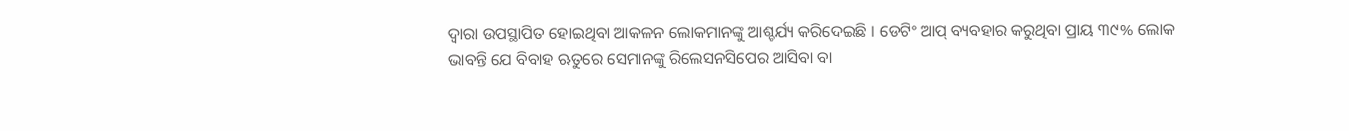ଦ୍ୱାରା ଉପସ୍ଥାପିତ ହୋଇଥିବା ଆକଳନ ଲୋକମାନଙ୍କୁ ଆଶ୍ଚର୍ଯ୍ୟ କରିଦେଇଛି । ଡେଟିଂ ଆପ୍ ବ୍ୟବହାର କରୁଥିବା ପ୍ରାୟ ୩୯% ଲୋକ ଭାବନ୍ତି ଯେ ବିବାହ ଋତୁରେ ସେମାନଙ୍କୁ ରିଲେସନସିପେର ଆସିବା ବା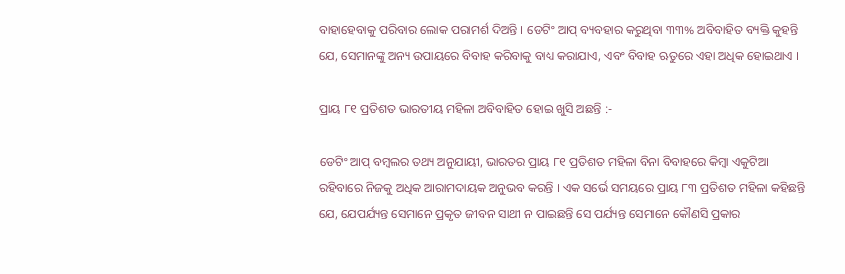ବାହାହେବାକୁ ପରିବାର ଲୋକ ପରାମର୍ଶ ଦିଅନ୍ତି । ଡେଟିଂ ଆପ୍ ବ୍ୟବହାର କରୁଥିବା ୩୩% ଅବିବାହିତ ବ୍ୟକ୍ତି କୁହନ୍ତି ଯେ, ସେମାନଙ୍କୁ ଅନ୍ୟ ଉପାୟରେ ବିବାହ କରିବାକୁ ବାଧ୍ୟ କରାଯାଏ, ଏବଂ ବିବାହ ଋତୁରେ ଏହା ଅଧିକ ହୋଇଥାଏ ।

ପ୍ରାୟ ୮୧ ପ୍ରତିଶତ ଭାରତୀୟ ମହିଳା ଅବିବାହିତ ହୋଇ ଖୁସି ଅଛନ୍ତି :-

ଡେଟିଂ ଆପ୍ ବମ୍ବଲର ତଥ୍ୟ ଅନୁଯାୟୀ, ଭାରତର ପ୍ରାୟ ୮୧ ପ୍ରତିଶତ ମହିଳା ବିନା ବିବାହରେ କିମ୍ବା ଏକୁଟିଆ ରହିବାରେ ନିଜକୁ ଅଧିକ ଆରାମଦାୟକ ଅନୁଭବ କରନ୍ତି । ଏକ ସର୍ଭେ ସମୟରେ ପ୍ରାୟ ୮୩ ପ୍ରତିଶତ ମହିଳା କହିଛନ୍ତି ଯେ, ଯେପର୍ଯ୍ୟନ୍ତ ସେମାନେ ପ୍ରକୃତ ଜୀବନ ସାଥୀ ନ ପାଇଛନ୍ତି ସେ ପର୍ଯ୍ୟନ୍ତ ସେମାନେ କୌଣସି ପ୍ରକାର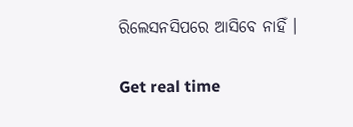ରିଲେସନସିପରେ ଆସିବେ ନାହିଁ ।

Get real time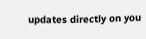updates directly on you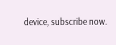device, subscribe now.